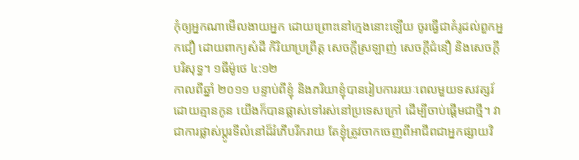កុំឲ្យអ្នកណាមើលងាយអ្នក ដោយព្រោះនៅក្មេងនោះឡើយ ចូរធ្វើជាគំរូដល់ពួកអ្នកជឿ ដោយពាក្យសំដី កិរិយាប្រព្រឹត្ត សេចក្តីស្រឡាញ់ សេចក្តីជំនឿ និងសេចក្តីបរិសុទ្ធ។ ១ធីម៉ូថេ ៤:១២
កាលពីឆ្នាំ ២០១១ បន្ទាប់ពីខ្ញុំ និងភរិយាខ្ញុំបានរៀបការរយៈពេលមួយទសវត្សរ៍ ដោយគ្មានកូន យើងក៏បានផ្លាស់ទៅរស់នៅប្រទេសក្រៅ ដើម្បីចាប់ផ្តើមជាថ្មី។ វាជាការផ្លាស់ប្តូរទីលំនៅដ៏រំភើបរីករាយ តែខ្ញុំត្រូវចាកចេញពីអាជីពជាអ្នកផ្សាយវិ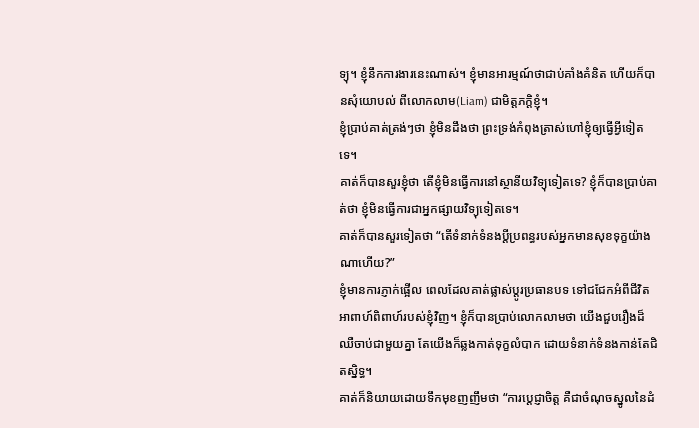ទ្យុ។ ខ្ញុំនឹកការងារនេះណាស់។ ខ្ញុំមានអារម្មណ៍ថាជាប់គាំងគំនិត ហើយក៏បានសុំយោបល់ ពីលោកលាម(Liam) ជាមិត្តភក្តិខ្ញុំ។
ខ្ញុំប្រាប់គាត់ត្រង់ៗថា ខ្ញុំមិនដឹងថា ព្រះទ្រង់កំពុងត្រាស់ហៅខ្ញុំឲ្យធ្វើអ្វីទៀតទេ។
គាត់ក៏បានសួរខ្ញុំថា តើខ្ញុំមិនធ្វើការនៅស្ថានីយវិទ្យុទៀតទេ? ខ្ញុំក៏បានប្រាប់គាត់ថា ខ្ញុំមិនធ្វើការជាអ្នកផ្សាយវិទ្យុទៀតទេ។
គាត់ក៏បានសួរទៀតថា “តើទំនាក់ទំនងប្តីប្រពន្ធរបស់អ្នកមានសុខទុក្ខយ៉ាងណាហើយ?”
ខ្ញុំមានការភ្ញាក់ផ្អើល ពេលដែលគាត់ផ្លាស់ប្តូរប្រធានបទ ទៅជជែកអំពីជីវិតអាពាហ៍ពិពាហ៍របស់ខ្ញុំវិញ។ ខ្ញុំក៏បានប្រាប់លោកលាមថា យើងជួបរឿងដ៏ឈឺចាប់ជាមួយគ្នា តែយើងក៏ឆ្លងកាត់ទុក្ខលំបាក ដោយទំនាក់ទំនងកាន់តែជិតស្និទ្ធ។
គាត់ក៏និយាយដោយទឹកមុខញញឹមថា “ការប្ដេជ្ញាចិត្ត គឺជាចំណុចស្នូលនៃដំ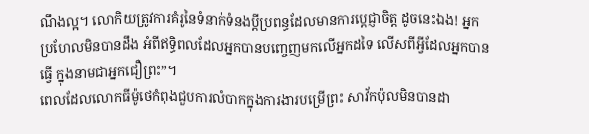ណឹងល្អ។ លោកិយត្រូវការគំរូនៃទំនាក់ទំនងប្តីប្រពន្ធដែលមានការប្ដេជ្ញាចិត្ត ដូចនេះឯង! អ្នកប្រហែលមិនបានដឹង អំពីឥទ្ធិពលដែលអ្នកបានបញ្ចេញមកលើអ្នកដទៃ លើសពីអ្វីដែលអ្នកបានធ្វើ ក្នុងនាមជាអ្នកជឿព្រះ”។
ពេលដែលលោកធីម៉ូថេកំពុងជួបការលំបាកក្នុងការងារបម្រើព្រះ សាវ័កប៉ុលមិនបានដា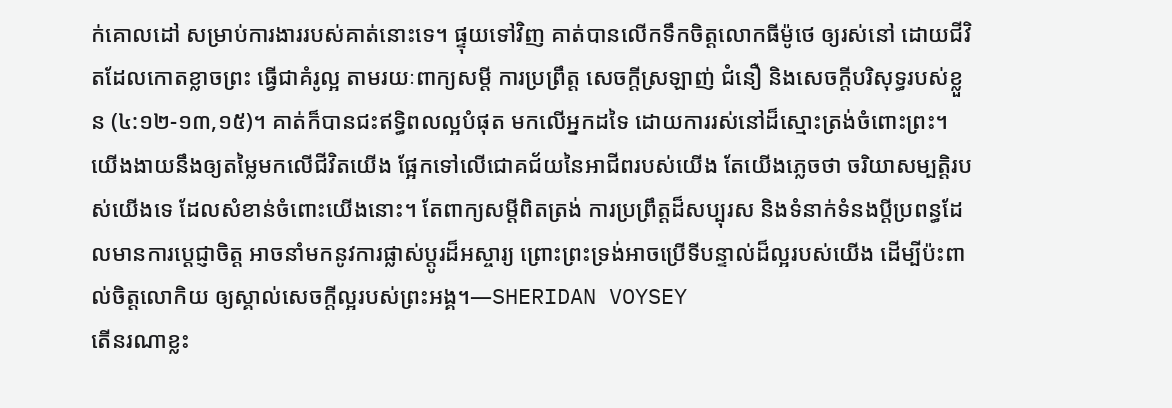ក់គោលដៅ សម្រាប់ការងាររបស់គាត់នោះទេ។ ផ្ទុយទៅវិញ គាត់បានលើកទឹកចិត្តលោកធីម៉ូថេ ឲ្យរស់នៅ ដោយជីវិតដែលកោតខ្លាចព្រះ ធ្វើជាគំរូល្អ តាមរយៈពាក្យសម្ដី ការប្រព្រឹត្ត សេចក្តីស្រឡាញ់ ជំនឿ និងសេចក្តីបរិសុទ្ធរបស់ខ្លួន (៤:១២-១៣,១៥)។ គាត់ក៏បានជះឥទ្ធិពលល្អបំផុត មកលើអ្នកដទៃ ដោយការរស់នៅដ៏ស្មោះត្រង់ចំពោះព្រះ។
យើងងាយនឹងឲ្យតម្លៃមកលើជីវិតយើង ផ្អែកទៅលើជោគជ័យនៃអាជីពរបស់យើង តែយើងភ្លេចថា ចរិយាសម្បត្តិរបស់យើងទេ ដែលសំខាន់ចំពោះយើងនោះ។ តែពាក្យសម្ដីពិតត្រង់ ការប្រព្រឹត្តដ៏សប្បុរស និងទំនាក់ទំនងប្តីប្រពន្ធដែលមានការប្ដេជ្ញាចិត្ត អាចនាំមកនូវការផ្លាស់ប្តូរដ៏អស្ចារ្យ ព្រោះព្រះទ្រង់អាចប្រើទីបន្ទាល់ដ៏ល្អរបស់យើង ដើម្បីប៉ះពាល់ចិត្តលោកិយ ឲ្យស្គាល់សេចក្តីល្អរបស់ព្រះអង្គ។—SHERIDAN VOYSEY
តើនរណាខ្លះ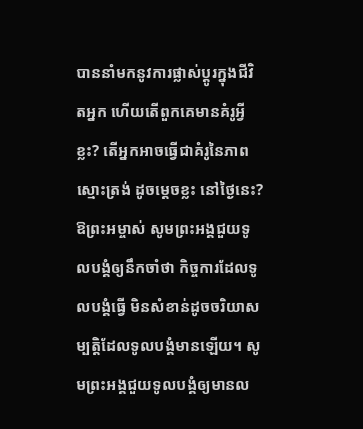បាននាំមកនូវការផ្លាស់ប្តូរក្នុងជីវិតអ្នក ហើយតើពួកគេមានគំរូអ្វីខ្លះ? តើអ្នកអាចធ្វើជាគំរូនៃភាពស្មោះត្រង់ ដូចម្តេចខ្លះ នៅថ្ងៃនេះ?
ឱព្រះអម្ចាស់ សូមព្រះអង្គជួយទូលបង្គំឲ្យនឹកចាំថា កិច្ចការដែលទូលបង្គំធ្វើ មិនសំខាន់ដូចចរិយាសម្បត្តិដែលទូលបង្គំមានឡើយ។ សូមព្រះអង្គជួយទូលបង្គំឲ្យមានល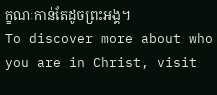ក្ខណៈកាន់តែដូចព្រះអង្គ។
To discover more about who you are in Christ, visit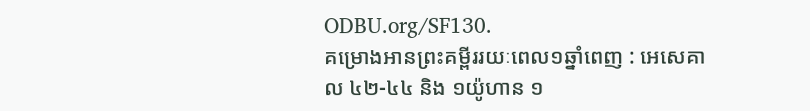ODBU.org/SF130.
គម្រោងអានព្រះគម្ពីររយៈពេល១ឆ្នាំពេញ : អេសេគាល ៤២-៤៤ និង ១យ៉ូហាន ១